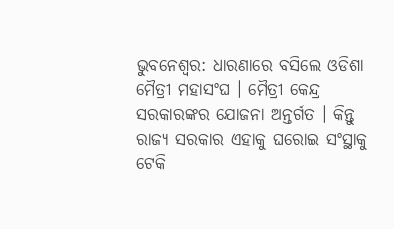ଭୁବନେଶ୍ବର: ଧାରଣାରେ ବସିଲେ ଓଡିଶା ମୈତ୍ରୀ ମହାସଂଘ । ମୈତ୍ରୀ କେନ୍ଦ୍ର ସରକାରଙ୍କର ଯୋଜନା ଅନ୍ତର୍ଗତ । କିନ୍ତୁ ରାଜ୍ୟ ସରକାର ଏହାକୁ ଘରୋଇ ସଂସ୍ଥାକୁ ଟେକି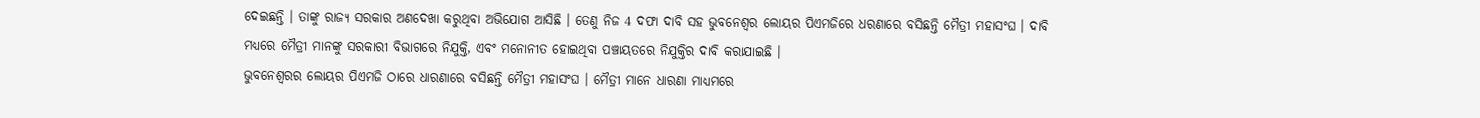ଦେଇଛନ୍ତି । ତାଙ୍କୁ ରାଜ୍ୟ ସରକାର ଅଣଦେଖା କରୁଥିବା ଅଭିଯୋଗ ଆସିଛି । ତେଣୁ ନିଜ 4 ଦଫା ଦାବି ସହ ଭୁବନେଶ୍ବର ଲୋୟର ପିଏମଜିରେ ଧରଣାରେ ବସିଛନ୍ତି ମୈତ୍ରୀ ମହାସଂଘ । ଦାବି ମଧ୍ୟରେ ମୈତ୍ରୀ ମାନଙ୍କୁ ସରକାରୀ ବିଭାଗରେ ନିଯୁକ୍ତି, ଏବଂ ମନୋନୀତ ହୋଇଥିବା ପଞ୍ଚାୟତରେ ନିଯୁକ୍ତିର ଦାବି କରାଯାଇଛି ।
ଭୁବନେଶ୍ବରର ଲୋୟର ପିଏମଜି ଠାରେ ଧାରଣାରେ ବସିଛନ୍ତି ମୈତ୍ରୀ ମହାସଂଘ । ମୈତ୍ରୀ ମାନେ ଧାରଣା ମାଧ୍ୟମରେ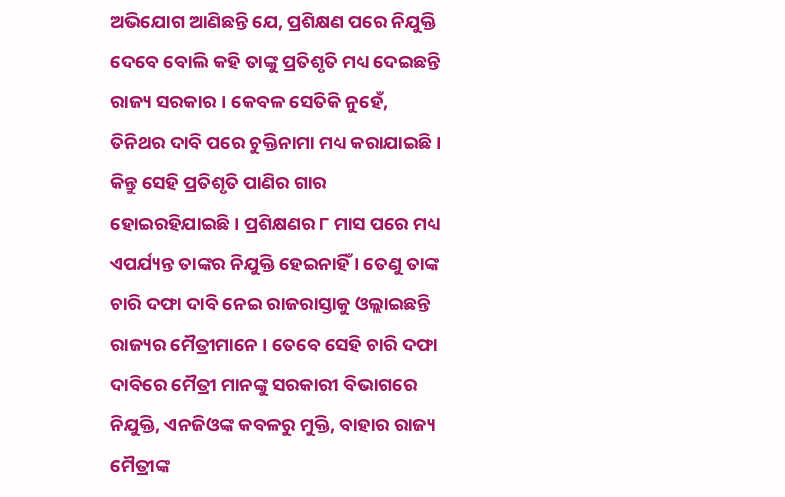ଅଭିଯୋଗ ଆଣିଛନ୍ତି ଯେ, ପ୍ରଶିକ୍ଷଣ ପରେ ନିଯୁକ୍ତି ଦେବେ ବୋଲି କହି ତାଙ୍କୁ ପ୍ରତିଶୃତି ମଧ୍ୟ ଦେଇଛନ୍ତି ରାଜ୍ୟ ସରକାର । କେବଳ ସେତିକି ନୁହେଁ, ତିନିଥର ଦାବି ପରେ ଚୁକ୍ତିନାମା ମଧ୍ୟ କରାଯାଇଛି । କିନ୍ତୁ ସେହି ପ୍ରତିଶୃତି ପାଣିର ଗାର ହୋଇରହିଯାଇଛି । ପ୍ରଶିକ୍ଷଣର ୮ ମାସ ପରେ ମଧ୍ୟ ଏପର୍ଯ୍ୟନ୍ତ ତାଙ୍କର ନିଯୁକ୍ତି ହେଇନାହିଁ । ତେଣୁ ତାଙ୍କ ଚାରି ଦଫା ଦାବି ନେଇ ରାଜରାସ୍ତାକୁ ଓଲ୍ଲାଇଛନ୍ତି ରାଜ୍ୟର ମୈତ୍ରୀମାନେ । ତେବେ ସେହି ଚାରି ଦଫା ଦାବିରେ ମୈତ୍ରୀ ମାନଙ୍କୁ ସରକାରୀ ବିଭାଗରେ ନିଯୁକ୍ତି, ଏନଜିଓଙ୍କ କବଳରୁ ମୁକ୍ତି, ବାହାର ରାଜ୍ୟ ମୈତ୍ରୀଙ୍କ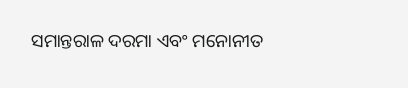ସମାନ୍ତରାଳ ଦରମା ଏବଂ ମନୋନୀତ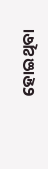ହୋଇଥିବା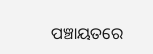ପଞ୍ଚାୟତରେ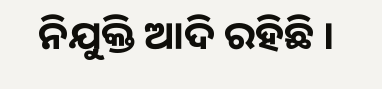ନିଯୁକ୍ତି ଆଦି ରହିଛି ।